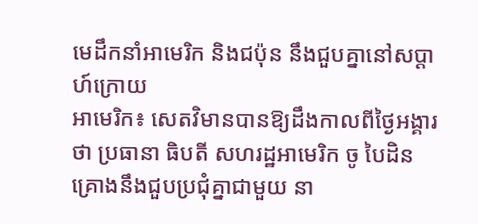មេដឹកនាំអាមេរិក និងជប៉ុន នឹងជួបគ្នានៅសប្ដាហ៍ក្រោយ
អាមេរិក៖ សេតវិមានបានឱ្យដឹងកាលពីថ្ងៃអង្គារថា ប្រធានា ធិបតី សហរដ្ឋអាមេរិក ចូ បៃដិន គ្រោងនឹងជួបប្រជុំគ្នាជាមួយ នា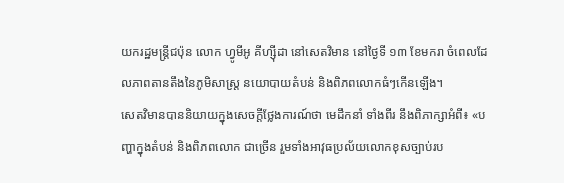យករដ្ឋមន្ត្រីជប៉ុន លោក ហ្វូមីអូ គីហ្ស៊ីដា នៅសេតវិមាន នៅថ្ងៃទី ១៣ ខែមករា ចំពេលដែលភាពតានតឹងនៃភូមិសាស្រ្ត នយោបាយតំបន់ និងពិភពលោកធំៗកើនឡើង។
សេតវិមានបាននិយាយក្នុងសេចក្ដីថ្លែងការណ៍ថា មេដឹកនាំ ទាំងពីរ នឹងពិភាក្សាអំពី៖ «បញ្ហាក្នុងតំបន់ និងពិភពលោក ជាច្រើន រួមទាំងអាវុធប្រល័យលោកខុសច្បាប់រប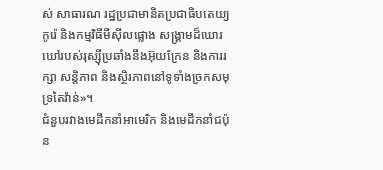ស់ សាធារណ រដ្ឋប្រជាមានិតប្រជាធិបតេយ្យកូរ៉េ និងកម្មវិធីមីស៊ីលផ្លោង សង្រ្គាមដ៏ឃោរឃៅរបស់រុស្ស៊ីប្រឆាំងនឹងអ៊ុយក្រែន និងការរក្សា សន្តិភាព និងស្ថិរភាពនៅទូទាំងច្រកសមុទ្រតៃវ៉ាន់»។
ជំនួបរវាងមេដឹកនាំអាមេរិក និងមេដឹកនាំជប៉ុន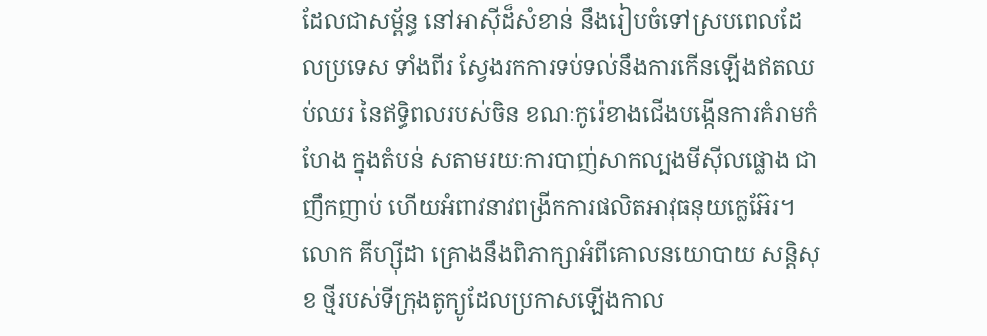ដែលជាសម្ព័ន្ធ នៅអាស៊ីដ៏សំខាន់ នឹងរៀបចំទៅស្របពេលដែលប្រទេស ទាំងពីរ ស្វែងរកការទប់ទល់នឹងការកើនឡើងឥតឈប់ឈរ នៃឥទ្ធិពលរបស់ចិន ខណៈកូរ៉េខាងជើងបង្កើនការគំរាមកំហែង ក្នុងតំបន់ សតាមរយៈការបាញ់សាកល្បងមីស៊ីលផ្លោង ជាញឹកញាប់ ហើយអំពាវនាវពង្រីកការផលិតអាវុធនុយក្លេអ៊ែរ។
លោក គីហ្ស៊ីដា គ្រោងនឹងពិភាក្សាអំពីគោលនយោបាយ សន្តិសុខ ថ្មីរបស់ទីក្រុងតូក្យូដែលប្រកាសឡើងកាល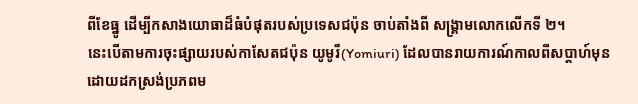ពីខែធ្នូ ដើម្បីកសាងយោធាដ៏ធំបំផុតរបស់ប្រទេសជប៉ុន ចាប់តាំងពី សង្គ្រាមលោកលើកទី ២។
នេះបើតាមការចុះផ្សាយរបស់កាសែតជប៉ុន យូមូរី(Yomiuri) ដែលបានរាយការណ៍កាលពីសប្តាហ៍មុនដោយដកស្រង់ប្រភពម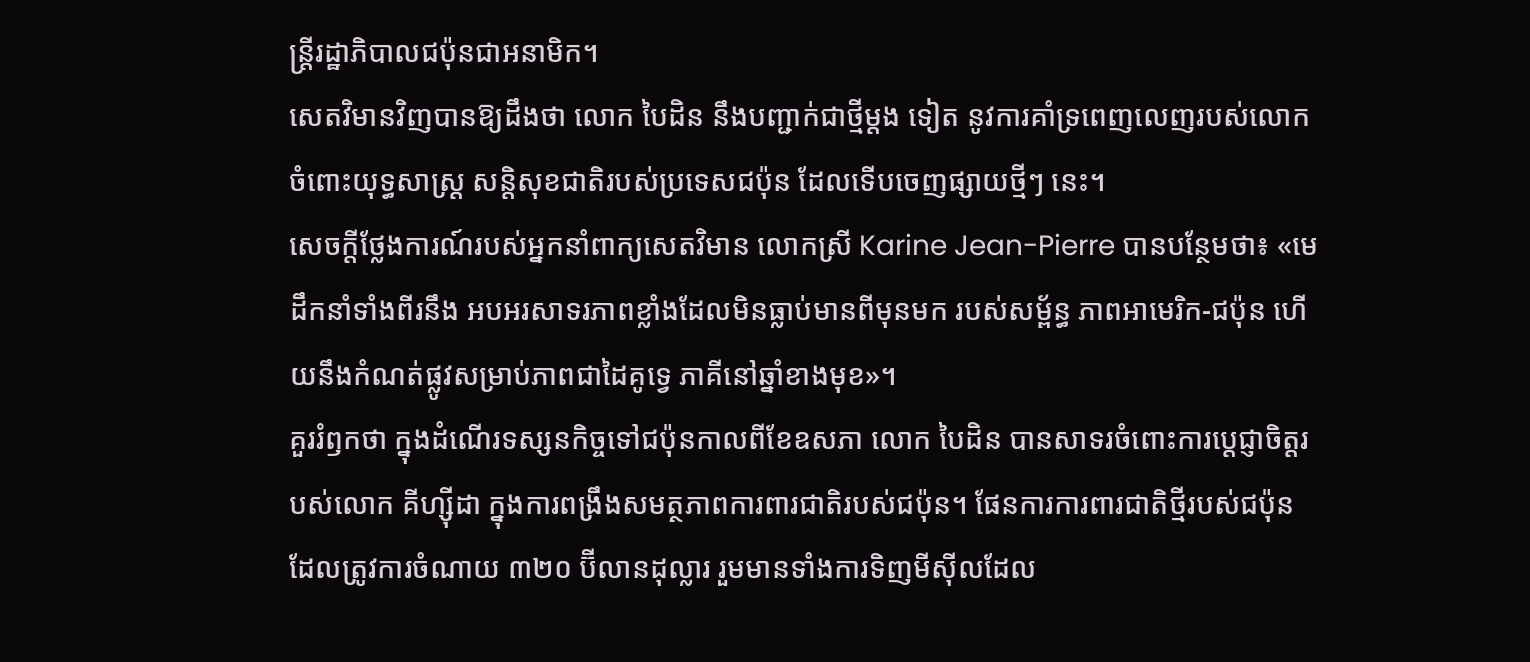ន្រ្តីរដ្ឋាភិបាលជប៉ុនជាអនាមិក។
សេតវិមានវិញបានឱ្យដឹងថា លោក បៃដិន នឹងបញ្ជាក់ជាថ្មីម្តង ទៀត នូវការគាំទ្រពេញលេញរបស់លោក ចំពោះយុទ្ធសាស្ត្រ សន្តិសុខជាតិរបស់ប្រទេសជប៉ុន ដែលទើបចេញផ្សាយថ្មីៗ នេះ។
សេចក្តីថ្លែងការណ៍របស់អ្នកនាំពាក្យសេតវិមាន លោកស្រី Karine Jean-Pierre បានបន្ថែមថា៖ «មេដឹកនាំទាំងពីរនឹង អបអរសាទរភាពខ្លាំងដែលមិនធ្លាប់មានពីមុនមក របស់សម្ព័ន្ធ ភាពអាមេរិក-ជប៉ុន ហើយនឹងកំណត់ផ្លូវសម្រាប់ភាពជាដៃគូទ្វេ ភាគីនៅឆ្នាំខាងមុខ»។
គួររំឭកថា ក្នុងដំណើរទស្សនកិច្ចទៅជប៉ុនកាលពីខែឧសភា លោក បៃដិន បានសាទរចំពោះការប្តេជ្ញាចិត្តរបស់លោក គីហ្ស៊ីដា ក្នុងការពង្រឹងសមត្ថភាពការពារជាតិរបស់ជប៉ុន។ ផែនការការពារជាតិថ្មីរបស់ជប៉ុន ដែលត្រូវការចំណាយ ៣២០ ប៊ីលានដុល្លារ រួមមានទាំងការទិញមីស៊ីលដែល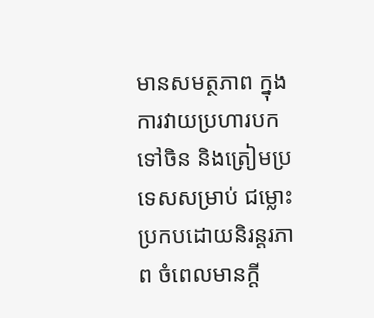មានសមត្ថភាព ក្នុងការវាយប្រហារបកទៅចិន និងត្រៀមប្រទេសសម្រាប់ ជម្លោះប្រកបដោយនិរន្តរភាព ចំពេលមានក្តី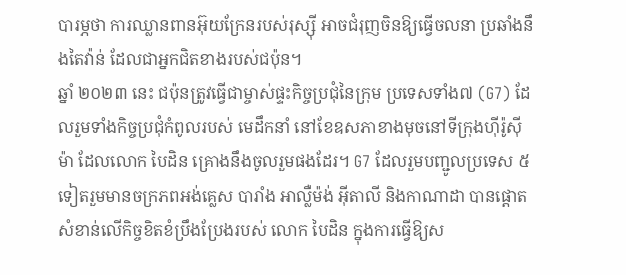បារម្ភថា ការឈ្លានពានអ៊ុយក្រែនរបស់រុស្ស៊ី អាចជំរុញចិនឱ្យធ្វើចលនា ប្រឆាំងនឹងតៃវ៉ាន់ ដែលជាអ្នកជិតខាងរបស់ជប៉ុន។
ឆ្នាំ ២០២៣ នេះ ជប៉ុនត្រូវធ្វើជាម្ចាស់ផ្ទះកិច្ចប្រជុំនៃក្រុម ប្រទេសទាំង៧ (G7) ដែលរួមទាំងកិច្ចប្រជុំកំពូលរបស់ មេដឹកនាំ នៅខែឧសភាខាងមុចនៅទីក្រុងហ៊ីរ៉ូស៊ីម៉ា ដែលលោក បៃដិន គ្រោងនឹងចូលរួមផងដែរ។ G7 ដែលរួមបញ្ជូលប្រទេស ៥ទៀតរួមមានចក្រភពអង់គ្លេស បារាំង អាល្លឺម៉ង់ អ៊ីតាលី និងកាណាដា បានផ្តោតសំខាន់លើកិច្ចខិតខំប្រឹងប្រែងរបស់ លោក បៃដិន ក្នុងការធ្វើឱ្យស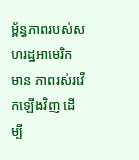ម្ព័ន្ធភាពរបស់សហរដ្ឋអាមេរិក មាន ភាពរស់រវើកឡើងវិញ ដើម្បី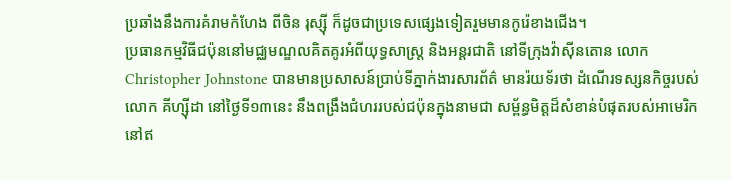ប្រឆាំងនឹងការគំរាមកំហែង ពីចិន រុស្ស៊ី ក៏ដូចជាប្រទេសផ្សេងទៀតរួមមានកូរ៉េខាងជើង។
ប្រធានកម្មវិធីជប៉ុននៅមជ្ឈមណ្ឌលគិតគូរអំពីយុទ្ធសាស្ត្រ និងអន្តរជាតិ នៅទីក្រុងវ៉ាស៊ីនតោន លោក Christopher Johnstone បានមានប្រសាសន៍ប្រាប់ទីភ្នាក់ងារសារព័ត៌ មានរ៉យទ័រថា ដំណើរទស្សនកិច្ចរបស់លោក គីហ្ស៊ីដា នៅថ្ងៃទី១៣នេះ នឹងពង្រឹងជំហររបស់ជប៉ុនក្នុងនាមជា សម្ព័ន្ធមិត្តដ៏សំខាន់បំផុតរបស់អាមេរិកនៅឥ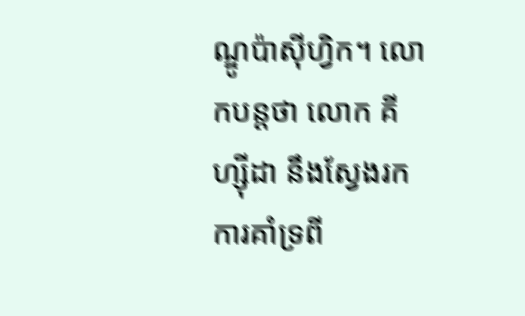ណ្ឌូប៉ាស៊ីហ្វិក។ លោកបន្តថា លោក គីហ្ស៊ីដា នឹងស្វែងរកការគាំទ្រពី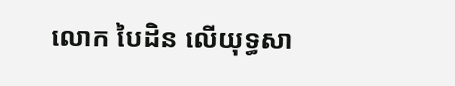លោក បៃដិន លើយុទ្ធសា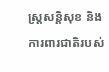ស្ត្រសន្តិសុខ និងការពារជាតិរបស់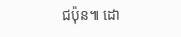ជប៉ុន៕ ដោ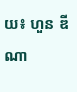យ៖ ហួន ឌីណា